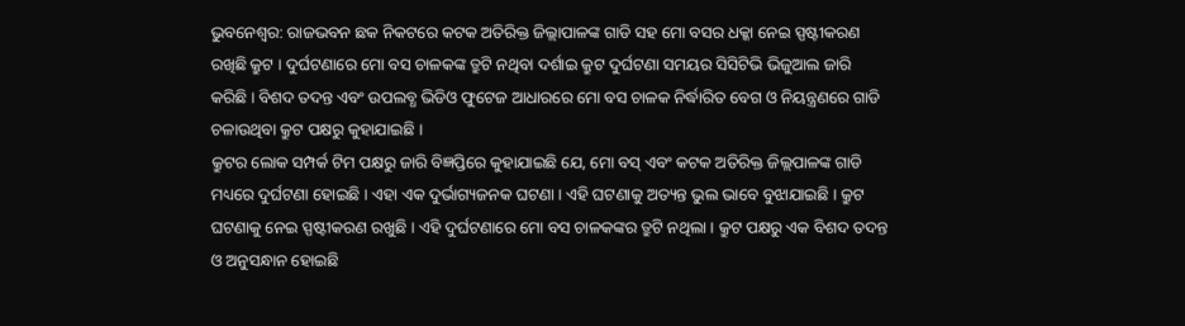ଭୁବନେଶ୍ବର: ରାଜଭବନ ଛକ ନିକଟରେ କଟକ ଅତିରିକ୍ତ ଜିଲ୍ଲାପାଳଙ୍କ ଗାଡି ସହ ମୋ ବସର ଧକ୍କା ନେଇ ସ୍ପଷ୍ଟୀକରଣ ରଖିଛି କ୍ରୁଟ । ଦୁର୍ଘଟଣାରେ ମୋ ବସ ଚାଳକଙ୍କ ତ୍ରୁଟି ନଥିବା ଦର୍ଶାଇ କ୍ରୁଟ ଦୁର୍ଘଟଣା ସମୟର ସିସିଟିଭି ଭିଜୁଆଲ ଜାରି କରିଛି । ବିଶଦ ତଦନ୍ତ ଏବଂ ଉପଲବ୍ଧ ଭିଡିଓ ଫୁଟେଜ ଆଧାରରେ ମୋ ବସ ଚାଳକ ନିର୍ଦ୍ଧାରିତ ବେଗ ଓ ନିୟନ୍ତ୍ରଣରେ ଗାଡି ଚଳାଉଥିବା କ୍ରୁଟ ପକ୍ଷରୁ କୁହାଯାଇଛି ।
କ୍ରୁଟର ଲୋକ ସମ୍ପର୍କ ଟିମ ପକ୍ଷରୁ ଜାରି ବିଜ୍ଞପ୍ତିରେ କୁହାଯାଇଛି ଯେ, ମୋ ବସ୍ ଏବଂ କଟକ ଅତିରିକ୍ତ ଜିଲ୍ଲପାଳଙ୍କ ଗାଡି ମଧ୍ୟରେ ଦୁର୍ଘଟଣା ହୋଇଛି । ଏହା ଏକ ଦୁର୍ଭାଗ୍ୟଜନକ ଘଟଣା । ଏହି ଘଟଣାକୁ ଅତ୍ୟନ୍ତ ଭୁଲ ଭାବେ ବୁଝାଯାଇଛି । କ୍ରୁଟ ଘଟଣାକୁ ନେଇ ସ୍ପଷ୍ଟୀକରଣ ରଖୁଛି । ଏହି ଦୁର୍ଘଟଣାରେ ମୋ ବସ ଚାଳକଙ୍କର ତ୍ରୁଟି ନଥିଲା । କ୍ରୁଟ ପକ୍ଷରୁ ଏକ ବିଶଦ ତଦନ୍ତ ଓ ଅନୁସନ୍ଧାନ ହୋଇଛି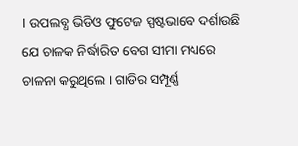। ଉପଲବ୍ଧ ଭିଡିଓ ଫୁଟେଜ ସ୍ପଷ୍ଟଭାବେ ଦର୍ଶାଉଛି ଯେ ଚାଳକ ନିର୍ଦ୍ଧାରିତ ବେଗ ସୀମା ମଧ୍ୟରେ ଚାଳନା କରୁଥିଲେ । ଗାଡିର ସମ୍ପୂର୍ଣ୍ଣ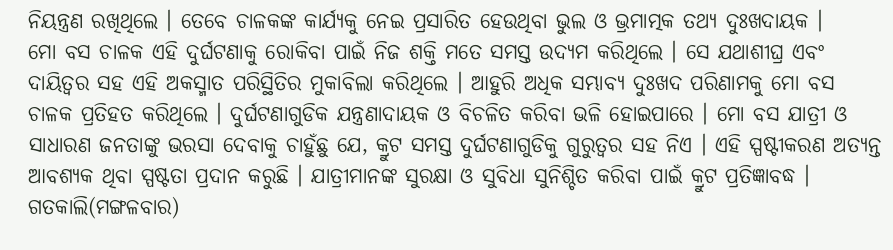ନିୟନ୍ତ୍ରଣ ରଖିଥିଲେ । ତେବେ ଚାଳକଙ୍କ କାର୍ଯ୍ୟକୁ ନେଇ ପ୍ରସାରିତ ହେଉଥିବା ଭୁଲ ଓ ଭ୍ରମାତ୍ମକ ତଥ୍ୟ ଦୁଃଖଦାୟକ ।
ମୋ ବସ ଚାଳକ ଏହି ଦୁର୍ଘଟଣାକୁ ରୋକିବା ପାଇଁ ନିଜ ଶକ୍ତି ମତେ ସମସ୍ତ ଉଦ୍ୟମ କରିଥିଲେ । ସେ ଯଥାଶୀଘ୍ର ଏବଂ ଦାୟିତ୍ବର ସହ ଏହି ଅକସ୍ମାତ ପରିସ୍ଥିତିର ମୁକାବିଲା କରିଥିଲେ । ଆହୁରି ଅଧିକ ସମ୍ଭାବ୍ୟ ଦୁଃଖଦ ପରିଣାମକୁ ମୋ ବସ ଚାଳକ ପ୍ରତିହତ କରିଥିଲେ । ଦୁର୍ଘଟଣାଗୁଡିକ ଯନ୍ତ୍ରଣାଦାୟକ ଓ ବିଚଳିତ କରିବା ଭଳି ହୋଇପାରେ । ମୋ ବସ ଯାତ୍ରୀ ଓ ସାଧାରଣ ଜନତାଙ୍କୁ ଭରସା ଦେବାକୁ ଚାହୁଁଛୁ ଯେ, କ୍ରୁଟ ସମସ୍ତ ଦୁର୍ଘଟଣାଗୁଡିକୁ ଗୁରୁତ୍ବର ସହ ନିଏ । ଏହି ସ୍ପଷ୍ଟୀକରଣ ଅତ୍ୟନ୍ତ ଆବଶ୍ୟକ ଥିବା ସ୍ପଷ୍ଟତା ପ୍ରଦାନ କରୁଛି । ଯାତ୍ରୀମାନଙ୍କ ସୁରକ୍ଷା ଓ ସୁବିଧା ସୁନିଶ୍ଚିତ କରିବା ପାଇଁ କ୍ରୁଟ ପ୍ରତିଜ୍ଞାବଦ୍ଧ ।
ଗତକାଲି(ମଙ୍ଗଳବାର)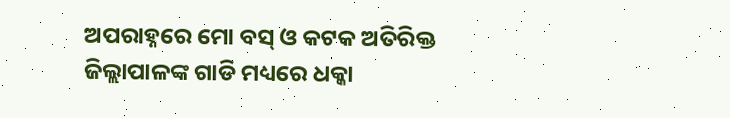ଅପରାହ୍ନରେ ମୋ ବସ୍ ଓ କଟକ ଅତିରିକ୍ତ ଜିଲ୍ଲାପାଳଙ୍କ ଗାଡି ମଧ୍ୟରେ ଧକ୍କା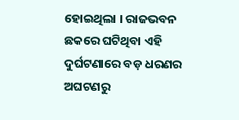ହୋଇଥିଲା । ରାଜଭବନ ଛକରେ ଘଟିଥିବା ଏହି ଦୁର୍ଘଟଣାରେ ବଡ଼ ଧରଣର ଅଘଟଣରୁ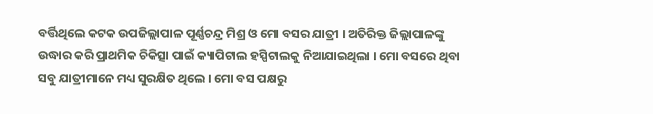ବର୍ତ୍ତିଥିଲେ କଟକ ଉପଜିଲ୍ଲାପାଳ ପୂର୍ଣ୍ଣଚନ୍ଦ୍ର ମିଶ୍ର ଓ ମୋ ବସର ଯାତ୍ରୀ । ଅତିରିକ୍ତ ଜିଲ୍ଲାପାଳଙ୍କୁ ଉଦ୍ଧାର କରି ପ୍ରାଥମିକ ଚିକିତ୍ସା ପାଇଁ କ୍ୟାପିଟାଲ ହସ୍ପିଟାଲକୁ ନିଆଯାଇଥିଲା । ମୋ ବସରେ ଥିବା ସବୁ ଯାତ୍ରୀମାନେ ମଧ୍ୟ ସୁରକ୍ଷିତ ଥିଲେ । ମୋ ବସ ପକ୍ଷରୁ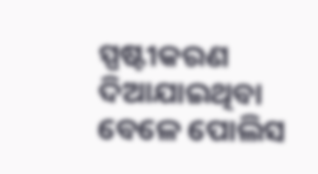ସ୍ପଷ୍ଟୀକରଣ ଦିଆଯାଇଥିବା ବେଳେ ପୋଲିସ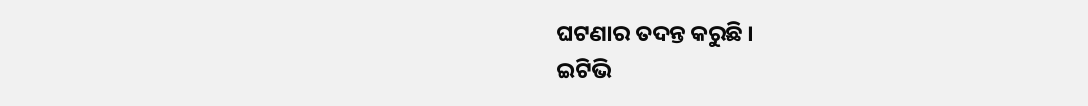ଘଟଣାର ତଦନ୍ତ କରୁଛି ।
ଇଟିଭି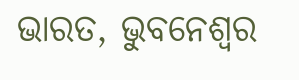ଭାରତ, ଭୁବନେଶ୍ବର